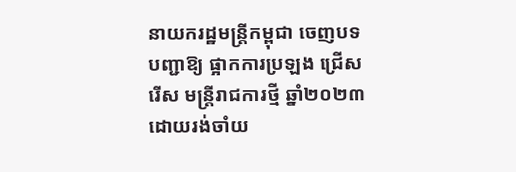នាយករដ្ឋមន្ត្រីកម្ពុជា ចេញបទបញ្ជាឱ្យ ផ្អាកការប្រឡង ជ្រើសរើស មន្រ្តីរាជការថ្មី ឆ្នាំ២០២៣ ដោយរង់ចាំយ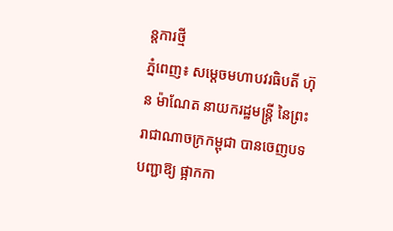ន្តការថ្មី
ភ្នំពេញ៖ សម្តេចមហាបវរធិបតី ហ៊ុន ម៉ាណែត នាយករដ្ឋមន្ត្រី នៃព្រះ រាជាណាចក្រកម្ពុជា បានចេញបទបញ្ជាឱ្យ ផ្អាកកា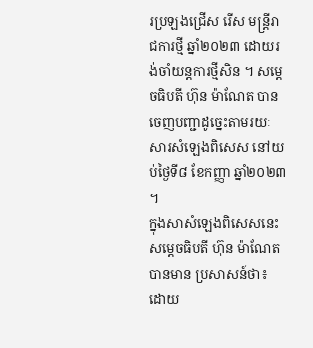រប្រឡងជ្រើស រើស មន្រ្តីរាជការថ្មី ឆ្នាំ២០២៣ ដោយរង់ចាំយន្តការថ្មីសិន ។ សម្តេចធិបតី ហ៊ុន ម៉ាណែត បានចេញបញ្ជាដូច្នេះតាមរយៈសារសំឡេងពិសេស នៅយប់ថ្ងៃទី៨ ខែកញ្ញា ឆ្នាំ២០២៣ ។
ក្នុងសាសំឡេងពិសេសនេះ សម្តេចធិបតី ហ៊ុន ម៉ាណែត បានមាន ប្រសាសន៍ថា៖ ដោយ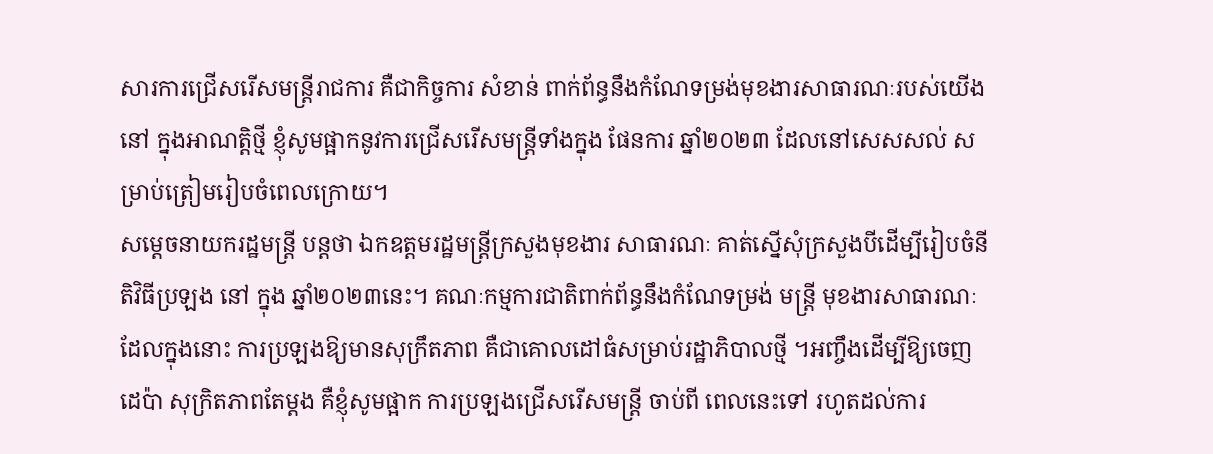សារការជ្រើសរើសមន្រ្តីរាជការ គឺជាកិច្ចការ សំខាន់ ពាក់ព័ន្ធនឹងកំណែទម្រង់មុខងារសាធារណៈរបស់យើង នៅ ក្នុងអាណត្តិថ្មី ខ្ញុំសូមផ្អាកនូវការជ្រើសរើសមន្រ្តីទាំងក្នុង ផែនការ ឆ្នាំ២០២៣ ដែលនៅសេសសល់ សម្រាប់ត្រៀមរៀបចំពេលក្រោយ។
សម្ដេចនាយករដ្ឋមន្ត្រី បន្តថា ឯកឧត្តមរដ្ឋមន្រ្តីក្រសួងមុខងារ សាធារណៈ គាត់ស្នើសុំក្រសួងបីដើម្បីរៀបចំនីតិវិធីប្រឡង នៅ ក្នុង ឆ្នាំ២០២៣នេះ។ គណៈកម្មការជាតិពាក់ព័ន្ធនឹងកំណែទម្រង់ មន្រ្តី មុខងារសាធារណៈ ដែលក្នុងនោះ ការប្រឡងឱ្យមានសុក្រឹតភាព គឺជាគោលដៅធំសម្រាប់រដ្ឋាភិបាលថ្មី ។អញ្ចឹងដើម្បីឱ្យចេញ ដេប៉ា សុក្រិតភាពតែម្តង គឺខ្ញុំសូមផ្អាក ការប្រឡងជ្រើសរើសមន្រ្តី ចាប់ពី ពេលនេះទៅ រហូតដល់ការ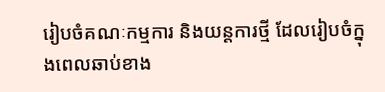រៀបចំគណៈកម្មការ និងយន្តការថ្មី ដែលរៀបចំក្នុងពេលឆាប់ខាង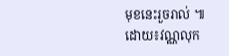មុខនេះរួចរាល់ ៕
ដោយ៖វណ្ណលុក